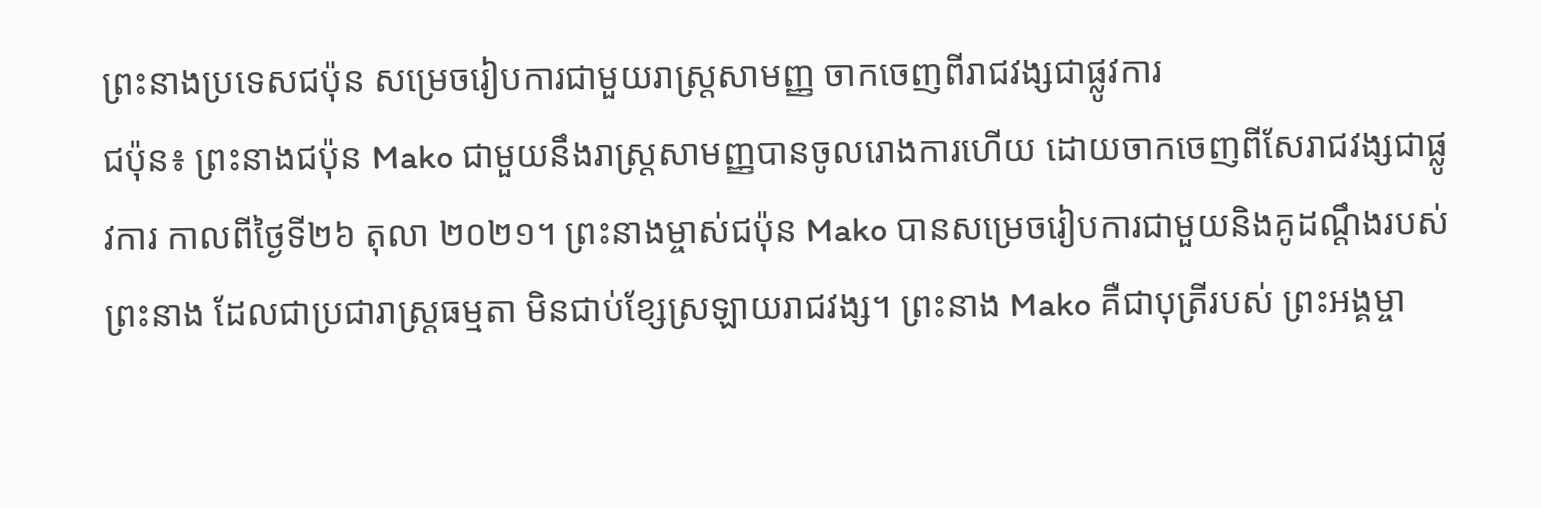ព្រះនាងប្រទេសជប៉ុន សម្រេចរៀបការជាមួយរាស្ត្រសាមញ្ញ ចាកចេញពីរាជវង្សជាផ្លូវការ
ជប៉ុន៖ ព្រះនាងជប៉ុន Mako ជាមួយនឹងរាស្ត្រសាមញ្ញបានចូលរោងការហើយ ដោយចាកចេញពីសែរាជវង្សជាផ្លូវការ កាលពីថ្ងៃទី២៦ តុលា ២០២១។ ព្រះនាងម្ចាស់ជប៉ុន Mako បានសម្រេចរៀបការជាមួយនិងគូដណ្តឹងរបស់ព្រះនាង ដែលជាប្រជារាស្ត្រធម្មតា មិនជាប់ខ្សែស្រឡាយរាជវង្ស។ ព្រះនាង Mako គឺជាបុត្រីរបស់ ព្រះអង្គម្ចា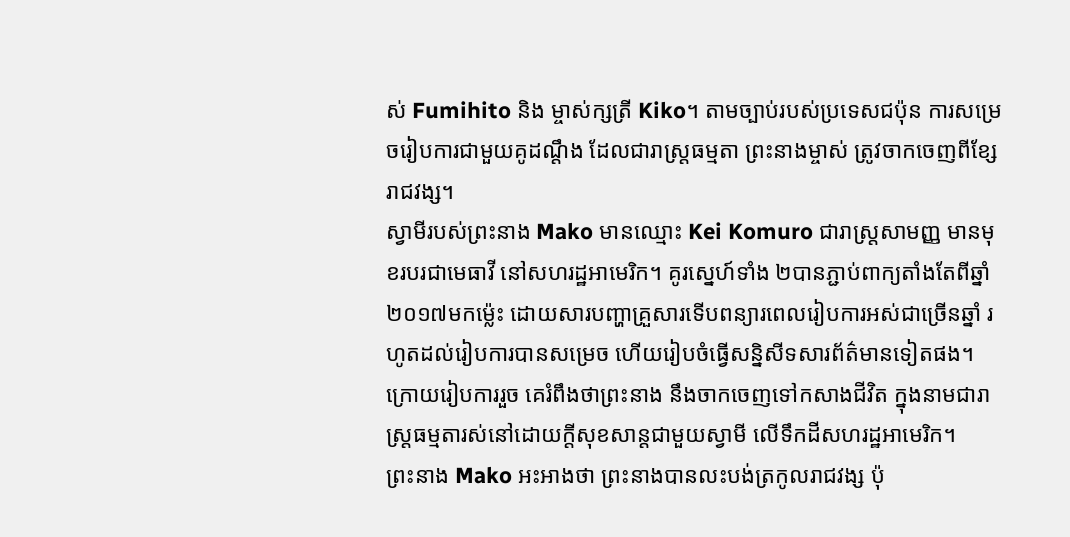ស់ Fumihito និង ម្ចាស់ក្សត្រី Kiko។ តាមច្បាប់របស់ប្រទេសជប៉ុន ការសម្រេចរៀបការជាមួយគូដណ្តឹង ដែលជារាស្ត្រធម្មតា ព្រះនាងម្ចាស់ ត្រូវចាកចេញពីខ្សែរាជវង្ស។
ស្វាមីរបស់ព្រះនាង Mako មានឈ្មោះ Kei Komuro ជារាស្ត្រសាមញ្ញ មានមុខរបរជាមេធាវី នៅសហរដ្ឋអាមេរិក។ គូរស្នេហ៍ទាំង ២បានភ្ជាប់ពាក្យតាំងតែពីឆ្នាំ ២០១៧មកម្ល៉េះ ដោយសារបញ្ហាគ្រួសារទើបពន្យារពេលរៀបការអស់ជាច្រើនឆ្នាំ រហូតដល់រៀបការបានសម្រេច ហើយរៀបចំធ្វើសន្និសីទសារព័ត៌មានទៀតផង។ ក្រោយរៀបការរួច គេរំពឹងថាព្រះនាង នឹងចាកចេញទៅកសាងជីវិត ក្នុងនាមជារាស្ត្រធម្មតារស់នៅដោយក្តីសុខសាន្តជាមួយស្វាមី លើទឹកដីសហរដ្ឋអាមេរិក។
ព្រះនាង Mako អះអាងថា ព្រះនាងបានលះបង់ត្រកូលរាជវង្ស ប៉ុ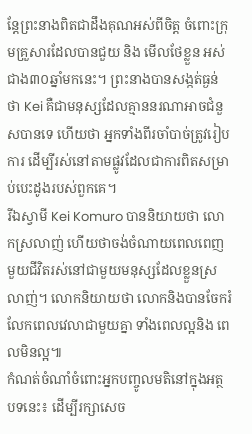ន្តែព្រះនាងពិតជាដឹងគុណអស់ពីចិត្ត ចំពោះក្រុមគ្រួសារដែលបានជួយ និង មើលថែខ្លួន អស់ជាង៣០ឆ្នាំមកនេះ។ ព្រះនាងបានសង្កត់ធ្ងន់ថា Kei គឺជាមនុស្សដែលគ្មាននរណាអាចជំនួសបានទេ ហើយថា អ្នកទាំងពីរចាំបាច់ត្រូវរៀបការ ដើម្បីរស់នៅតាមផ្លូវដែលជាការពិតសម្រាប់បេះដូងរបស់ពួកគេ។
រីឯស្វាមី Kei Komuro បាននិយាយថា លោកស្រលាញ់ ហើយថាចង់ចំណាយពេលពេញមួយជីវិតរស់នៅជាមួយមនុស្សដែលខ្លួនស្រលាញ់។ លោកនិយាយថា លោកនិងបានចែករំលែកពេលវេលាជាមួយគ្នា ទាំងពេលល្អនិង ពេលមិនល្អ៕
កំណត់ចំណាំចំពោះអ្នកបញ្ចូលមតិនៅក្នុងអត្ថបទនេះ៖ ដើម្បីរក្សាសេច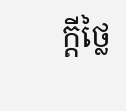ក្ដីថ្លៃ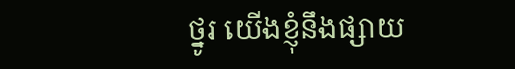ថ្នូរ យើងខ្ញុំនឹងផ្សាយ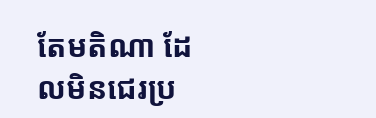តែមតិណា ដែលមិនជេរប្រ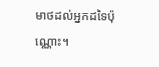មាថដល់អ្នកដទៃប៉ុណ្ណោះ។